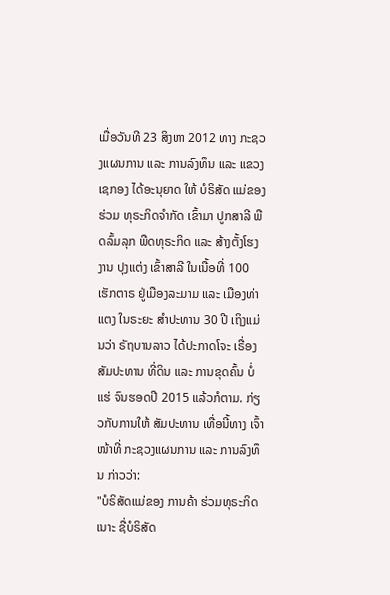ເມື່ອວັນທີ 23 ສິງຫາ 2012 ທາງ ກະຊວງແຜນການ ແລະ ການລົງທຶນ ແລະ ແຂວງເຊກອງ ໄດ້ອະນຸຍາດ ໃຫ້ ບໍຣິສັດ ແມ່ຂອງຮ່ວມ ທຸຣະກິດຈໍາກັດ ເຂົ້າມາ ປູກສາລີ ພືດລົ້ມລຸກ ພືດທຸຣະກິດ ແລະ ສ້າງຕັ້ງໂຮງງານ ປຸງແຕ່ງ ເຂົ້າສາລີ ໃນເນື້ອທີ່ 100 ເຮັກຕາຣ ຢູ່ເມືອງລະມາມ ແລະ ເມືອງທ່າແຕງ ໃນຣະຍະ ສໍາປະທານ 30 ປີ ເຖິງແມ່ນວ່າ ຣັຖບານລາວ ໄດ້ປະກາດໂຈະ ເຣື່ອງສັມປະທານ ທີ່ດິນ ແລະ ການຂຸດຄົ້ນ ບໍ່ແຮ່ ຈົນຮອດປີ 2015 ແລ້ວກໍຕາມ. ກ່ຽວກັບການໃຫ້ ສັມປະທານ ເທື່ອນີ້ທາງ ເຈົ້າໜ້າທີ່ ກະຊວງແຜນການ ແລະ ການລົງທຶນ ກ່າວວ່າ:
"ບໍຣິສັດແມ່ຂອງ ການຄ້າ ຮ່ວມທຸຣະກິດ ເນາະ ຊື່ບໍຣິສັດ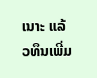ເນາະ ແລ້ວທຶນເພີ່ມ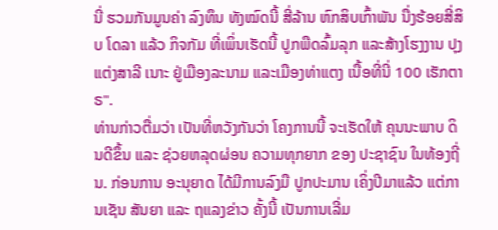ນີ່ ຮວມກັນມູນຄ່າ ລົງທຶນ ທັງໝົດນີ້ ສີ່ລ້ານ ຫົກສິບເກົ້າພັນ ນື່ງຮ້ອຍສີ່ສິບ ໂດລາ ແລ້ວ ກິຈກັມ ທີ່ເພິ່ນເຮັດນີ້ ປູກພືດລົ້ມລຸກ ແລະສ້າງໂຮງງານ ປຸງແຕ່ງສາລີ ເນາະ ຢູ່ເມືອງລະນາມ ແລະເມືອງທ່າແຕງ ເນື້ອທີ່ນີ່ 100 ເຮັກຕາຣ".
ທ່ານກ່າວຕື່ມວ່າ ເປັນທີ່ຫວັງກັນວ່າ ໂຄງການນີ້ ຈະເຮັດໃຫ້ ຄຸນນະພາບ ດິນດີຂຶ້ນ ແລະ ຊ່ວຍຫລຸດຜ່ອນ ຄວາມທຸກຍາກ ຂອງ ປະຊາຊົນ ໃນທ້ອງຖີ່ນ. ກ່ອນການ ອະນຸຍາດ ໄດ້ມີການລົງມື ປູກປະມານ ເຄິ່ງປີມາແລ້ວ ແຕ່ການເຊັນ ສັນຍາ ແລະ ຖແລງຂ່າວ ຄັ້ງນີ້ ເປັນການເລີ່ມ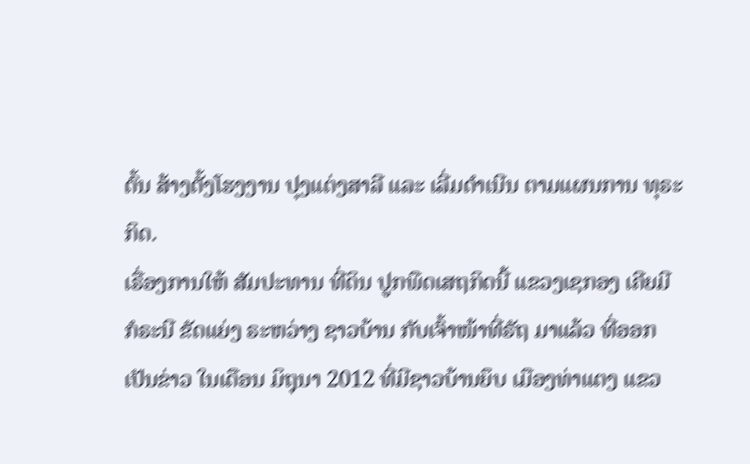ຕົ້ນ ສ້າງຕັ້ງໂຮງງານ ປຸງແຕ່ງສາລີ ແລະ ເລີ່ມດໍາເນີນ ຕາມແຜນການ ທຸຣະກິດ.
ເຣື່ອງການໃຫ້ ສັມປະທານ ທີ່ດິນ ປູກພືດເສຖກິດນີ້ ແຂວງເຊກອງ ເຄີຍມີ ກໍຣະນີ ຂັດແຍ່ງ ຣະຫວ່າງ ຊາວບ້ານ ກັບເຈົ້າໜ້າທີ່ຣັຖ ມາແລ້ວ ທີ່ອອກເປັນຂ່າວ ໃນເດືອນ ມິຖຸນາ 2012 ທີ່ມີຊາວບ້ານຍຶບ ເມືອງທ່າແຕງ ແຂວ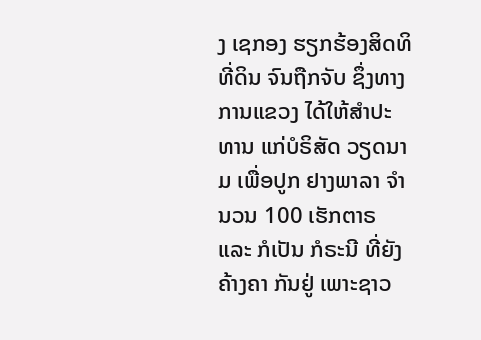ງ ເຊກອງ ຮຽກຮ້ອງສິດທິ ທີ່ດິນ ຈົນຖືກຈັບ ຊຶ່ງທາງການແຂວງ ໄດ້ໃຫ້ສໍາປະທານ ແກ່ບໍຣິສັດ ວຽດນາມ ເພື່ອປູກ ຢາງພາລາ ຈໍານວນ 100 ເຮັກຕາຣ ແລະ ກໍເປັນ ກໍຣະນີ ທີ່ຍັງຄ້າງຄາ ກັນຢູ່ ເພາະຊາວ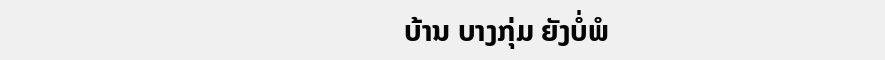ບ້ານ ບາງກຸ່ມ ຍັງບໍ່ພໍ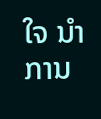ໃຈ ນໍາການ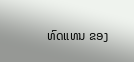ທົດແທນ ຂອງ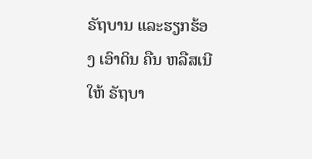ຣັຖບານ ແລະຮຽກຮ້ອງ ເອົາດິນ ຄືນ ຫລືສເນີໃຫ້ ຣັຖບາ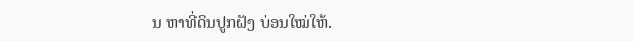ນ ຫາທີ່ດິນປູກຝັງ ບ່ອນໃໝ່ໃຫ້.